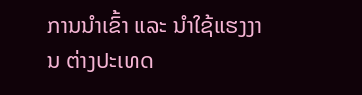ການນຳເຂົ້າ ແລະ ນຳໃຊ້ແຮງງານ ຕ່າງປະເທດ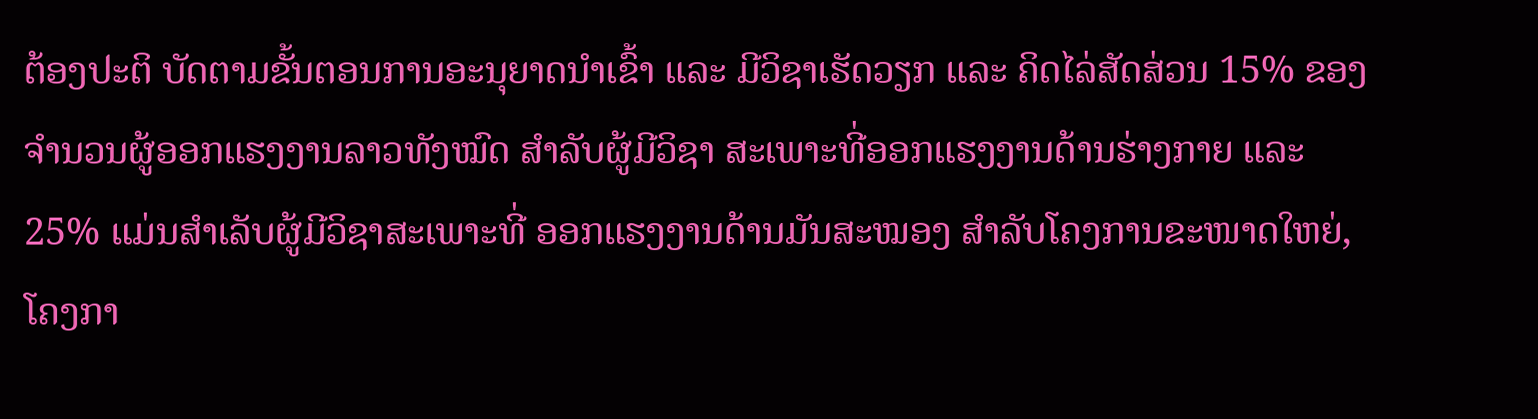ຕ້ອງປະຕິ ບັດຕາມຂັ້ນຕອນການອະນຸຍາດນຳເຂົ້າ ແລະ ມີວິຊາເຮັດວຽກ ແລະ ຄິດໄລ່ສັດສ່ວນ 15% ຂອງຈຳນວນຜູ້ອອກແຮງງານລາວທັງໝົດ ສຳລັບຜູ້ມີວິຊາ ສະເພາະທີ່ອອກແຮງງານດ້ານຮ່າງກາຍ ແລະ 25% ແມ່ນສຳເລັບຜູ້ມີວິຊາສະເພາະທີ່ ອອກແຮງງານດ້ານມັນສະໝອງ ສຳລັບໂຄງການຂະໜາດໃຫຍ່, ໂຄງກາ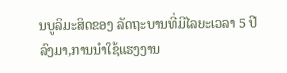ນບູລິມະສິດຂອງ ລັດຖະບານທີ່ມີໄລຍະເວລາ 5 ປີລົງມາ,ການນຳໃຊ້ແຮງງານ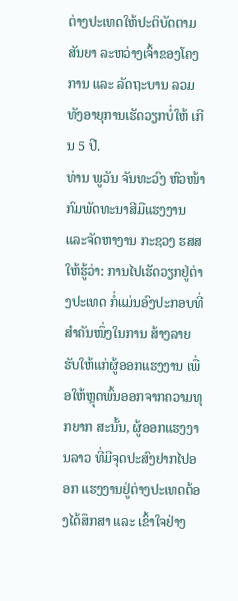ຕ່າງປະເທດໃຫ້ປະຕິບັດຕາມ ສັນຍາ ລະຫວ່າງເຈົ້າຂອງໂຄງການ ແລະ ລັດຖະບານ ລວມທັງອາຍຸການເຮັດວຽກບໍ່ໃຫ້ ເກີນ 5 ປີ.
ທ່ານ ພູວັນ ຈັນທະວົງ ຫົວໜ້າກົມພັດທະນາສີມືແຮງງານ ແລະຈັດຫາງານ ກະຊວງ ຮສສ ໃຫ້ຮູ້ວ່າ: ການໄປເຮັດວຽກຢູ່ຕ່າງປະເທດ ກໍ່ແມ່ນອົງປະກອບທີ່ສຳຄັນໜຶ່ງໃນການ ສ້າງລາຍຮັບໃຫ້ແກ່ຜູ້ອອກແຮງງານ ເພື່ອໃຫ້ຫຼຸດພົ້ນອອກຈາກຄວາມທຸກຍາກ ສະນັ້ນ, ຜູ້ອອກແຮງງານລາວ ທີ່ມີຈຸດປະສົງຢາກໄປອອກ ແຮງງານຢູ່ຕ່າງປະເທດຕ້ອງໄດ້ສຶກສາ ແລະ ເຂົ້າໃຈຢ່າງ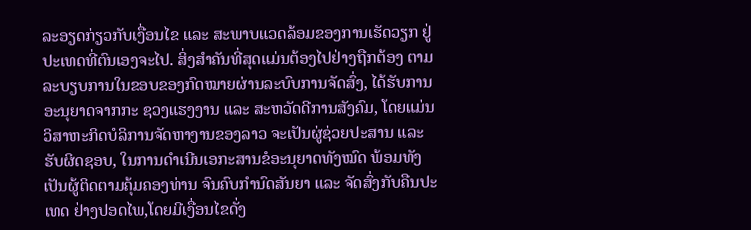ລະອຽດກ່ຽວກັບເງື່ອນໄຂ ແລະ ສະພາບແວດລ້ອມຂອງການເຮັດວຽກ ຢູ່ປະເທດທີ່ຕົນເອງຈະໄປ. ສິ່ງສໍາຄັນທີ່ສຸດແມ່ນຕ້ອງໄປຢ່າງຖືກຕ້ອງ ຕາມລະບຽບການໃນຂອບຂອງກົດໝາຍຜ່ານລະບົບການຈັດສົ່ງ, ໄດ້ຮັບການອະນຸຍາດຈາກກະ ຊວງແຮງງານ ແລະ ສະຫວັດດີການສັງຄົມ, ໂດຍແມ່ນວິສາຫະກິດບໍລິການຈັດຫາງານຂອງລາວ ຈະເປັນຜູ່ຊ່ວຍປະສານ ແລະ ຮັບຜິດຊອບ, ໃນການດຳເນີນເອກະສານຂໍອະນຸຍາດທັງໝົດ ພ້ອມທັງເປັນຜູ້ຕິດຕາມຄຸ້ມຄອງທ່ານ ຈົນຄົບກຳນົດສັນຍາ ແລະ ຈັດສົ່ງກັບຄືນປະເທດ ຢ່າງປອດໄພ,ໂດຍມີເງື່ອນໄຂດັ່ງ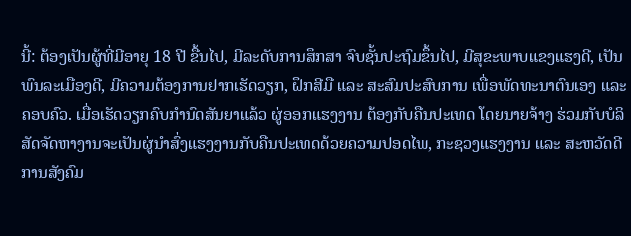ນີ້: ຕ້ອງເປັນຜູ້ທີ່ມີອາຍຸ 18 ປີ ຂື້ນໄປ, ມີລະດັບການສຶກສາ ຈົບຊັ້ນປະຖົມຂຶ້ນໄປ, ມີສຸຂະພາບແຂງແຮງດີ, ເປັນພົນລະເມືອງດີ, ມີຄວາມຕ້ອງການຢາກເຮັດວຽກ, ຝຶກສີມື ແລະ ສະສົມປະສົບການ ເພື່ອພັດທະນາຕົນເອງ ແລະ ຄອບຄົວ. ເມື່ອເຮັດວຽກຄົບກໍານົດສັນຍາແລ້ວ ຜູ່ອອກແຮງງານ ຕ້ອງກັບຄືນປະເທດ ໂດຍນາຍຈ້າງ ຮ່ວມກັບບໍລິສັດຈັດຫາງານຈະເປັນຜູ່ນໍາສົ່ງແຮງງານກັບຄືນປະເທດດ້ວຍຄວາມປອດໄພ, ກະຊວງແຮງງານ ແລະ ສະຫວັດດີການສັງຄົມ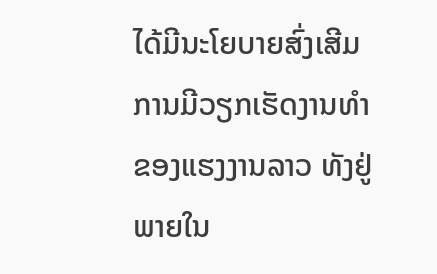ໄດ້ມີນະໂຍບາຍສົ່ງເສີມການມີວຽກເຮັດງານທຳຂອງແຮງງານລາວ ທັງຢູ່ພາຍໃນ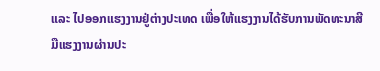ແລະ ໄປອອກແຮງງານຢູ່ຕ່າງປະເທດ ເພື່ອໃຫ້ແຮງງານໄດ້ຮັບການພັດທະນາສີມືແຮງງານຜ່ານປະ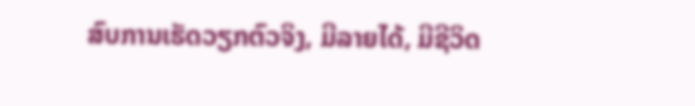ສົບການເຮັດວຽກຕົວຈິງ, ມີລາຍໄດ້, ມີຊີວິດ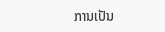ການເປັນ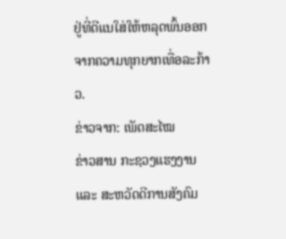ຢູ່ທີ່ດີແນໃສ່ໃຫ້ຫລຸດພົ້ນອອກຈາກຄວາມທຸກຍາກເທື່ອລະກ້າວ.
ຂ່າວຈາກ: ເພັດສະໄໝ
ຂ່າວສານ ກະຊວງແຮງງານ ແລະ ສະຫວັດດີການສັງຄົມ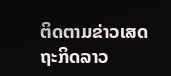ຕິດຕາມຂ່າວເສດຖະກິດລາວ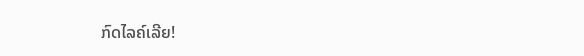ກົດໄລຄ໌ເລີຍ!